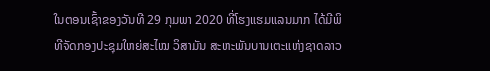ໃນຕອນເຊົ້າຂອງວັນທີ 29 ກຸມພາ 2020 ທີ່ໂຮງແຮມແລນມາກ ໄດ້ມີພິທີຈັດກອງປະຊຸມໃຫຍ່ສະໄໝ ວິສາມັນ ສະຫະພັນບານເຕະແຫ່ງຊາດລາວ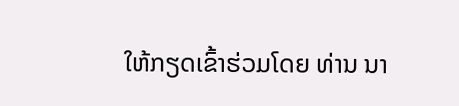ໃຫ້ກຽດເຂົ້າຮ່ວມໂດຍ ທ່ານ ນາ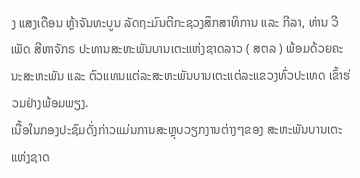ງ ແສງເດືອນ ຫຼ້າຈັນທະບູນ ລັດຖະມົນຕີກະຊວງສຶກສາທິການ ແລະ ກີລາ, ທ່ານ ວີເພັດ ສີຫາຈັກຣ ປະທານສະຫະພັນບານເຕະແຫ່ງຊາດລາວ ( ສຕລ ) ພ້ອມດ້ວຍຄະນະສະຫະພັນ ແລະ ຕົວແທນແຕ່ລະສະຫະພັນບານເຕະແຕ່ລະແຂວງທົ່ວປະເທດ ເຂົ້າຮ່ວມຢ່າງພ້ອມພຽງ.
ເນື້ອໃນກອງປະຊົມດັ່ງກ່າວແມ່ນການສະຫຼຸບວຽກງານຕ່າງໆຂອງ ສະຫະພັນບານເຕະແຫ່ງຊາດ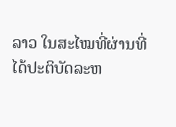ລາວ ໃນສະໄໝທີ່ຜ່ານທີ່ໄດ້ປະຕິບັດລະຫ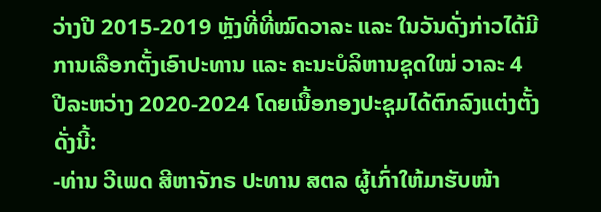ວ່າງປີ 2015-2019 ຫຼັງທີ່ທີ່ໝົດວາລະ ແລະ ໃນວັນດັ່ງກ່າວໄດ້ມີການເລືອກຕັ້ງເອົາປະທານ ແລະ ຄະນະບໍລິຫານຊຸດໃໝ່ ວາລະ 4 ປີລະຫວ່າງ 2020-2024 ໂດຍເນື້ອກອງປະຊຸມໄດ້ຕົກລົງແຕ່ງຕັ້ງດັ່ງນີ້:
-ທ່ານ ວີເພດ ສີຫາຈັກຣ ປະທານ ສຕລ ຜູ້ເກົ່າໃຫ້ມາຮັບໜ້າ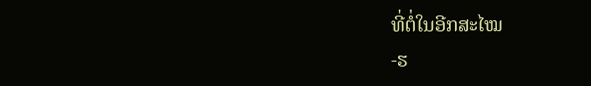ທີ່ຕໍ່ໃນອີກສະໄໝ
-ຮ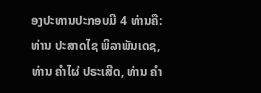ອງປະທານປະກອບມີ 4 ທ່ານຄື: ທ່ານ ປະສາດໄຊ ພິລາພັນເດຊ, ທ່ານ ຄໍາໄຜ່ ປຣະເສີດ, ທ່ານ ຄໍາ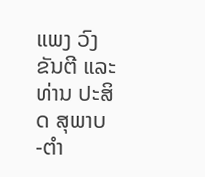ແພງ ວົງຂັນຕີ ແລະ ທ່ານ ປະສິດ ສຸພາບ
-ຕໍາ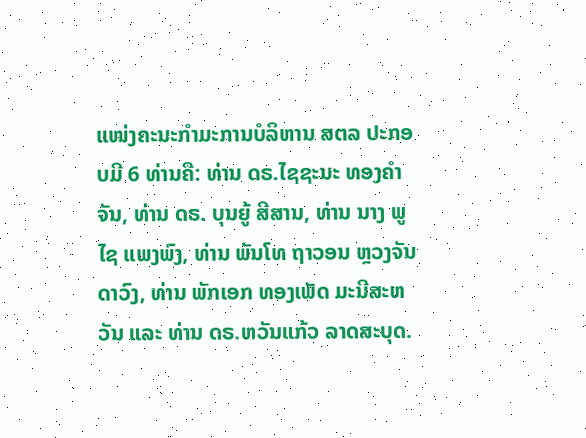ແໜ່ງຄະນະກໍາມະການບໍລິຫານ ສຕລ ປະກອບມີ 6 ທ່ານຄື: ທ່ານ ດຣ.ໄຊຊະນະ ທອງຄໍາຈັນ, ທ່ານ ດຣ. ບຸນຍູ້ ສີສານ, ທ່ານ ນາງ ພູໄຊ ແພງພົງ, ທ່ານ ພັນໂທ ຖາວອນ ຫຼວງຈັນດາວົງ, ທ່ານ ພັກເອກ ທອງເພັດ ມະນີສະຫວັນ ແລະ ທ່ານ ດຣ.ຫວັນແກ້ວ ລາດສະບຸດ.